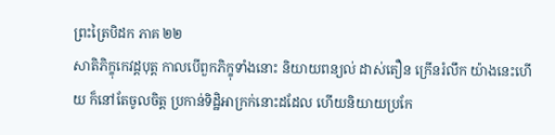ព្រះត្រៃបិដក ភាគ ២២
សាតិភិក្ខុកេវដ្តបុត្ត កាលបើពួកភិក្ខុទាំងនោះ និយាយពន្យល់ ដាស់តឿន ក្រើនរំលឹក យ៉ាងនេះហើយ ក៏នៅតែចូលចិត្ត ប្រកាន់ទិដ្ឋិអាក្រក់នោះដដែល ហើយនិយាយប្រកែ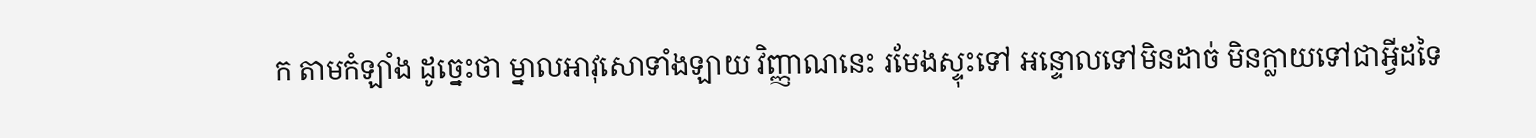ក តាមកំឡាំង ដូច្នេះថា ម្នាលអាវុសោទាំងឡាយ វិញ្ញាណនេះ រមែងស្ទុះទៅ អន្ទោលទៅមិនដាច់ មិនក្លាយទៅជាអ្វីដទៃ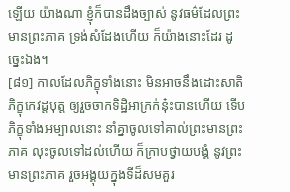ឡើយ យ៉ាងណា ខ្ញុំក៏បានដឹងច្បាស់ នូវធម៌ដែលព្រះមានព្រះភាគ ទ្រង់សំដែងហើយ ក៏យ៉ាងនោះដែរ ដូច្នេះឯង។
[៨១] កាលដែលភិក្ខុទាំងនោះ មិនអាចនឹងដោះសាតិភិក្ខុកេវដ្តបុត្ត ឲ្យរួចចាកទិដ្ឋិអាក្រក់នុ៎ះបានហើយ ទើបភិក្ខុទាំងអម្បាលនោះ នាំគ្នាចូលទៅគាល់ព្រះមានព្រះភាគ លុះចូលទៅដល់ហើយ ក៏ក្រាបថ្វាយបង្គំ នូវព្រះមានព្រះភាគ រួចអង្គុយក្នុងទីដ៏សមគួរ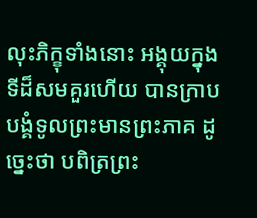លុះភិក្ខុទាំងនោះ អង្គុយក្នុងទីដ៏សមគួរហើយ បានក្រាបបង្គំទូលព្រះមានព្រះភាគ ដូច្នេះថា បពិត្រព្រះ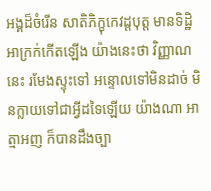អង្គដ៏ចំរើន សាតិភិក្ខុកេវដ្តបុត្ត មានទិដ្ឋិអាក្រក់កើតឡើង យ៉ាងនេះថា វិញ្ញាណនេះ រមែងស្ទុះទៅ អន្ទោលទៅមិនដាច់ មិនក្លាយទៅជាអ្វីដទៃឡើយ យ៉ាងណា អាត្មាអញ ក៏បានដឹងច្បា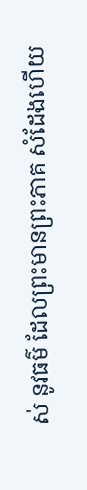ស់ នូវធម៌ ដែលព្រះមានព្រះភាគ សំដែងហើយ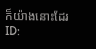ក៏យ៉ាងនោះដែរ
ID: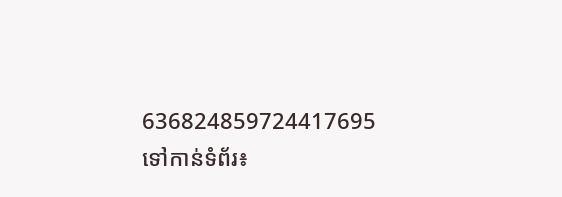636824859724417695
ទៅកាន់ទំព័រ៖